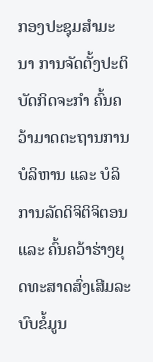ກອງປະຊຸມສຳມະນາ ການຈັດຕັ້ງປະຕິບັດກິດຈະກຳ ຄົ້ນຄວ້າມາດຕະຖານການບໍລິຫານ ແລະ ບໍລິການລັດດິຈິຕິຈິຕອນ ແລະ ຄົ້ນຄວ້າຮ່າງຍຸດທະສາດສົ່ງເສີມລະບົບຂໍ້ມູນ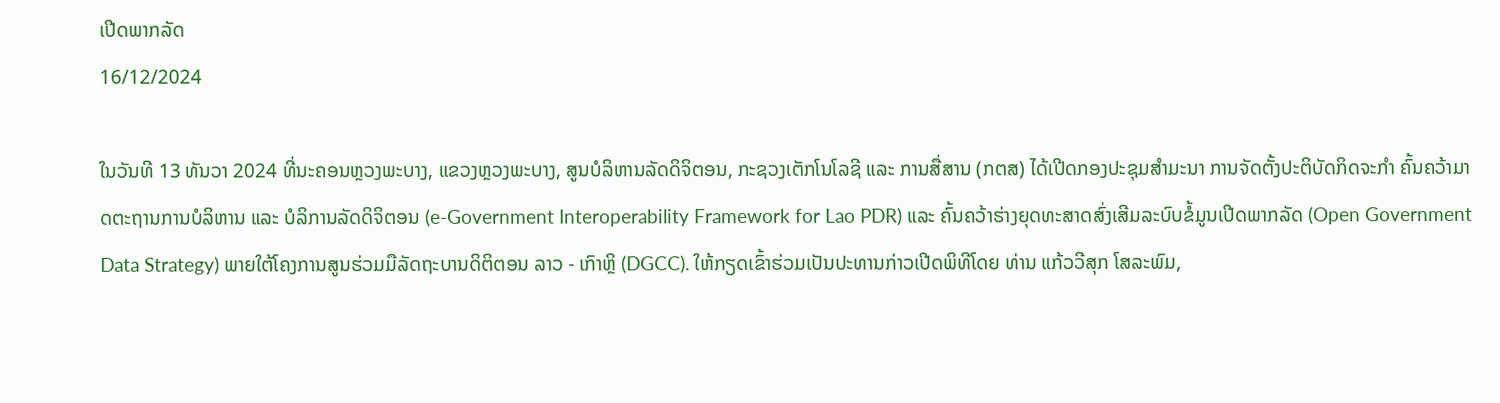ເປີດພາກລັດ
16/12/2024

ໃນວັນທີ 13 ທັນວາ 2024 ທີ່ນະຄອນຫຼວງພະບາງ, ແຂວງຫຼວງພະບາງ, ສູນບໍລິຫານລັດດິຈິຕອນ, ກະຊວງເຕັກໂນໂລຊີ ແລະ ການສື່ສານ (ກຕສ) ໄດ້ເປີດກອງປະຊຸມສຳມະນາ ການຈັດຕັ້ງປະຕິບັດກິດຈະກຳ ຄົ້ນຄວ້າມາດຕະຖານການບໍລິຫານ ແລະ ບໍລິການລັດດິຈິຕອນ (e-Government Interoperability Framework for Lao PDR) ແລະ ຄົ້ນຄວ້າຮ່າງຍຸດທະສາດສົ່ງເສີມລະບົບຂໍ້ມູນເປີດພາກລັດ (Open Government Data Strategy) ພາຍໃຕ້ໂຄງການສູນຮ່ວມມືລັດຖະບານດິຕິຕອນ ລາວ - ເກົາຫຼິ (DGCC). ໃຫ້ກຽດເຂົ້າຮ່ວມເປັນປະທານກ່າວເປີດພິທີໂດຍ ທ່ານ ແກ້ວວີສຸກ ໂສລະພົມ,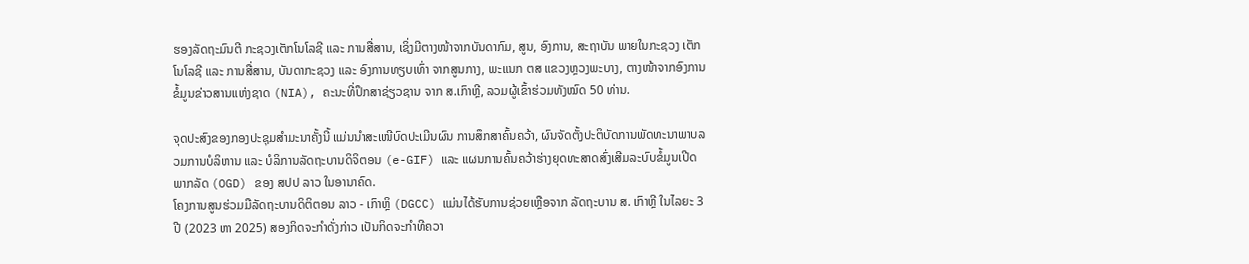ຮອງລັດຖະມົນຕີ ກະຊວງເຕັກໂນໂລຊີ ແລະ ການສື່ສານ, ເຊິ່ງມີຕາງໜ້າຈາກບັນດາກົມ, ສູນ, ອົງການ, ສະຖາບັນ ພາຍໃນກະຊວງ ເຕັກໂນໂລຊີ ແລະ ການສື່ສານ, ບັນດາກະຊວງ ແລະ ອົງການທຽບເທົ່າ ຈາກສູນກາງ, ພະແນກ ຕສ ແຂວງຫຼວງພະບາງ, ຕາງໜ້າຈາກອົງການຂໍ້ມູນຂ່າວສານແຫ່ງຊາດ (NIA), ຄະນະທີ່ປຶກສາຊ່ຽວຊານ ຈາກ ສ.ເກົາຫຼີ, ລວມຜູ້ເຂົ້າຮ່ວມທັງໝົດ 50 ທ່ານ.

ຈຸດປະສົງຂອງກອງປະຊຸມສຳມະນາຄັ້ງນີ້ ແມ່ນນຳສະເໜີບົດປະເມີນຜົນ ການສຶກສາຄົ້ນຄວ້າ, ຜົນຈັດຕັ້ງປະຕິບັດການພັດທະນາພາບລວມການບໍລິຫານ ແລະ ບໍລິການລັດຖະບານດິຈິຕອນ (e-GIF) ແລະ ແຜນການຄົ້ນຄວ້າຮ່າງຍຸດທະສາດສົ່ງເສີມລະບົບຂໍ້ມູນເປີດພາກລັດ (OGD) ຂອງ ສປປ ລາວ ໃນອານາຄົດ.
ໂຄງການສູນຮ່ວມມືລັດຖະບານດິຕິຕອນ ລາວ - ເກົາຫຼິ (DGCC) ແມ່ນໄດ້ຮັບການຊ່ວຍເຫຼືອຈາກ ລັດຖະບານ ສ. ເກົາຫຼີ ໃນໄລຍະ 3 ປີ (2023 ຫາ 2025) ສອງກິດຈະກຳດັ່ງກ່າວ ເປັນກິດຈະກຳທີຄວາ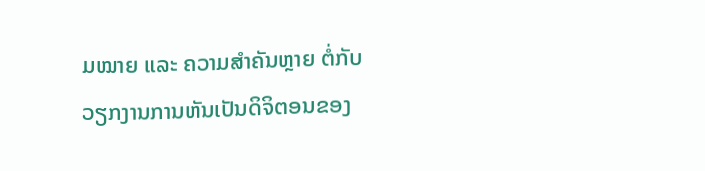ມໝາຍ ແລະ ຄວາມສຳຄັນຫຼາຍ ຕໍ່ກັບວຽກງານການຫັນເປັນດິຈິຕອນຂອງ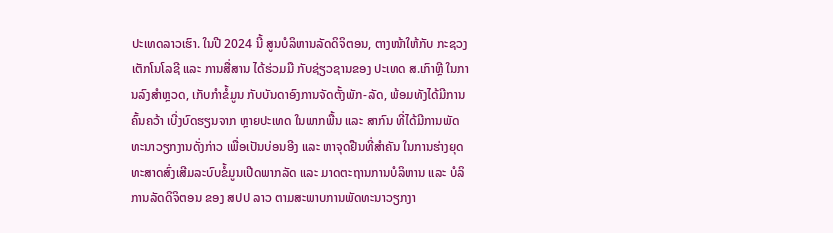ປະເທດລາວເຮົາ. ໃນປີ 2024 ນີ້ ສູນບໍລິຫານລັດດິຈິຕອນ, ຕາງໜ້າໃຫ້ກັບ ກະຊວງ ເຕັກໂນໂລຊີ ແລະ ການສື່ສານ ໄດ້ຮ່ວມມື ກັບຊ່ຽວຊານຂອງ ປະເທດ ສ.ເກົາຫຼີ ໃນການລົງສຳຫຼວດ, ເກັບກຳຂໍ້ມູນ ກັບບັນດາອົງການຈັດຕັ້ງພັກ-ລັດ, ພ້ອມທັງໄດ້ມີການຄົ້ນຄວ້າ ເບີ່ງບົດຮຽນຈາກ ຫຼາຍປະເທດ ໃນພາກພື້ນ ແລະ ສາກົນ ທີ່ໄດ້ມີການພັດທະນາວຽກງານດັ່ງກ່າວ ເພື່ອເປັນບ່ອນອີງ ແລະ ຫາຈຸດຢືນທີ່ສຳຄັນ ໃນການຮ່າງຍຸດທະສາດສົ່ງເສີມລະບົບຂໍ້ມູນເປີດພາກລັດ ແລະ ມາດຕະຖານການບໍລິຫານ ແລະ ບໍລິການລັດດິຈິຕອນ ຂອງ ສປປ ລາວ ຕາມສະພາບການພັດທະນາວຽກງາ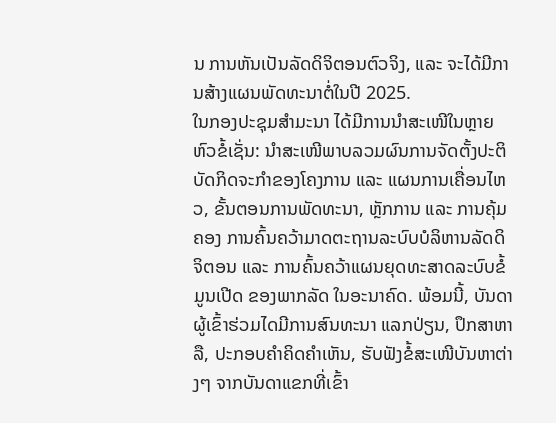ນ ການຫັນເປັນລັດດິຈິຕອນຕົວຈິງ, ແລະ ຈະໄດ້ມີການສ້າງແຜນພັດທະນາຕໍ່ໃນປີ 2025.
ໃນກອງປະຊຸມສຳມະນາ ໄດ້ມີການນຳສະເໜີໃນຫຼາຍຫົວຂໍ້ເຊັ່ນ: ນໍາສະເໜີພາບລວມຜົນການຈັດຕັ້ງປະຕິ ບັດກິດຈະກໍາຂອງໂຄງການ ແລະ ແຜນການເຄື່ອນໄຫວ, ຂັ້ນຕອນການພັດທະນາ, ຫຼັກການ ແລະ ການຄຸ້ມຄອງ ການຄົ້ນຄວ້າມາດຕະຖານລະບົບບໍລິຫານລັດດິຈິຕອນ ແລະ ການຄົ້ນຄວ້າແຜນຍຸດທະສາດລະບົບຂໍ້ມູນເປີດ ຂອງພາກລັດ ໃນອະນາຄົດ. ພ້ອມນີ້, ບັນດາຜູ້ເຂົ້າຮ່ວມໄດມີການສົນທະນາ ແລກປ່ຽນ, ປຶກສາຫາລື, ປະກອບຄໍາຄິດຄໍາເຫັນ, ຮັບຟັງຂໍ້ສະເໜີບັນຫາຕ່າງໆ ຈາກບັນດາແຂກທີ່ເຂົ້າ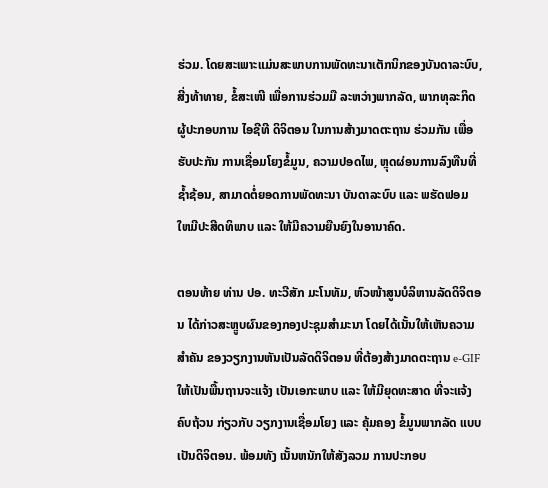ຮ່ວມ. ໂດຍສະເພາະແມ່ນສະພາບການພັດທະນາເຕັກນິກຂອງບັນດາລະບົບ, ສີ່ງທ້າທາຍ, ຂໍ້ສະເໜີ ເພື່ອການຮ່ວມມື ລະຫວ່າງພາກລັດ, ພາກທຸລະກິດຜູ້ປະກອບການ ໄອຊີທີ ດິຈິຕອນ ໃນການສ້າງມາດຕະຖານ ຮ່ວມກັນ ເພື່ອຮັບປະກັນ ການເຊື່ອມໂຍງຂໍ້ມູນ, ຄວາມປອດໄພ, ຫຼຸດຜ່ອນການລົງທືນທີ່ຊໍ້າຊ້ອນ, ສາມາດຕໍ່ຍອດການພັດທະນາ ບັນດາລະບົບ ແລະ ພຮັດຟອມ ໃຫມີປະສີດທິພາບ ແລະ ໃຫ້ມີຄວາມຍືນຍົງໃນອານາຄົດ.

ຕອນທ້າຍ ທ່ານ ປອ. ທະວີສັກ ມະໂນທັມ, ຫົວໜ້າສູນບໍລິຫານລັດດິຈິຕອນ ໄດ້ກ່າວສະຫຼູບຜົນຂອງກອງປະຊຸມສໍາມະນາ ໂດຍໄດ້ເນັ້ນໃຫ້ເຫັນຄວາມສຳຄັນ ຂອງວຽກງານຫັນເປັນລັດດິຈິຕອນ ທີ່ຕ້ອງສ້າງມາດຕະຖານ e-GIF ໃຫ້ເປັນພື້ນຖານຈະແຈ້ງ ເປັນເອກະພາບ ແລະ ໃຫ້ມີຍຸດທະສາດ ທີ່ຈະແຈ້ງ ຄົບຖ້ວນ ກ່ຽວກັບ ວຽກງານເຊື່ອມໂຍງ ແລະ ຄຸ້ມຄອງ ຂໍ້ມູນພາກລັດ ແບບເປັນດິຈິຕອນ. ພ້ອມທັງ ເນັ້ນຫນັກໃຫ້ສັງລວມ ການປະກອບ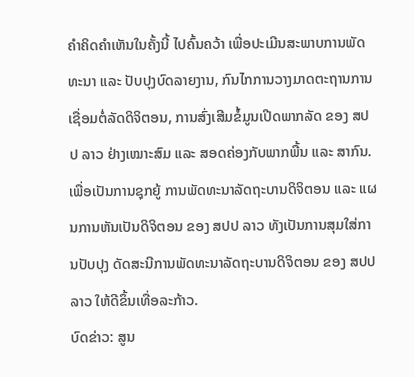ຄໍາຄິດຄໍາເຫັນໃນຄັ້ງນີ້ ໄປຄົ້ນຄວ້າ ເພື່ອປະເມີນສະພາບການພັດທະນາ ແລະ ປັບປຸງບົດລາຍງານ, ກົນໄກການວາງມາດຕະຖານການເຊື່ອມຕໍ່ລັດດິຈິຕອນ, ການສົ່ງເສີມຂໍ້ມູນເປີດພາກລັດ ຂອງ ສປປ ລາວ ຢ່າງເໝາະສົມ ແລະ ສອດຄ່ອງກັບພາກພື້ນ ແລະ ສາກົນ. ເພື່ອເປັນການຊຸກຍູ້ ການພັດທະນາລັດຖະບານດິຈິຕອນ ແລະ ແຜນການຫັນເປັນດິຈິຕອນ ຂອງ ສປປ ລາວ ທັງເປັນການສຸມໃສ່ການປັບປຸງ ດັດສະນີການພັດທະນາລັດຖະບານດິຈິຕອນ ຂອງ ສປປ ລາວ ໃຫ້ດີຂຶ້ນເທື່ອລະກ້າວ.
ບົດຂ່າວ: ສູນ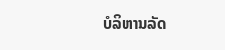ບໍລິຫານລັດ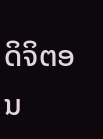ດິຈິຕອນ